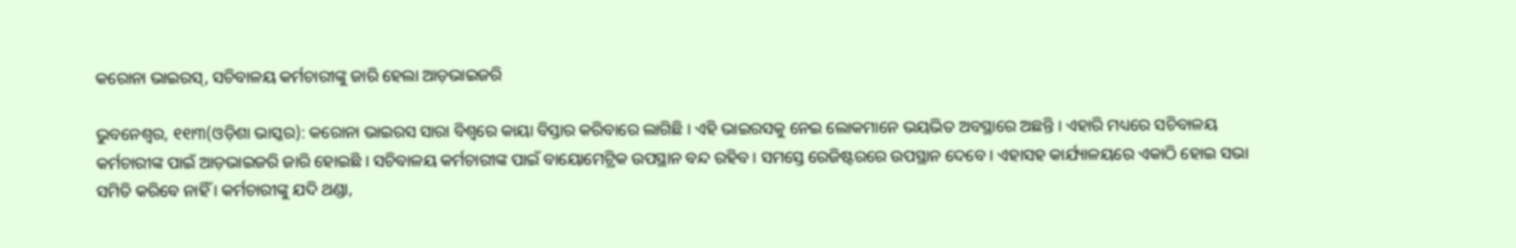କରୋନା ଭାଇରସ୍, ସଚିବାଳୟ କର୍ମଚାରୀଙ୍କୁ ଜାରି ହେଲା ଆଡ଼ଭାଇଜରି

ଭୁବନେଶ୍ୱର, ୧୧ା୩(ଓଡ଼ିଶା ଭାସ୍କର): କରୋନା ଭାଇରସ ସାରା ବିଶ୍ୱରେ କାୟା ବିସ୍ତାର କରିବାରେ ଲାଗିଛି । ଏହି ଭାଇରସକୁ ନେଇ ଲୋକମାନେ ଭୟଭିତ ଅବସ୍ଥାରେ ଅଛନ୍ତି । ଏହାରି ମଧ୍ୟରେ ସଚିବାଳୟ କର୍ମଚାରୀଙ୍କ ପାଇଁ ଆଡ଼ଭାଇଜରି ଜାରି ହୋଇଛି । ସଚିବାଳୟ କର୍ମଚାରୀଙ୍କ ପାଇଁ ବାୟୋମେଟ୍ରିକ ଉପସ୍ଥାନ ବନ୍ଦ ରହିବ । ସମସ୍ତେ ରେଜିଷ୍ଟରରେ ଉପସ୍ଥାନ ଦେବେ । ଏହାସହ କାର୍ଯ୍ୟାଳୟରେ ଏକାଠି ହୋଇ ସଭା ସମିତି କରିବେ ନାହିଁ । କର୍ମଚାରୀଙ୍କୁ ଯଦି ଥଣ୍ଡା,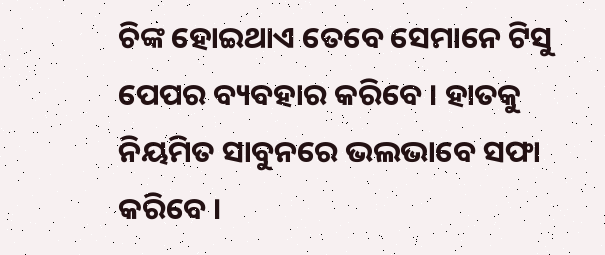ଚିଙ୍କ ହୋଇଥାଏ ତେବେ ସେମାନେ ଟିସୁ ପେପର ବ୍ୟବହାର କରିବେ । ହାତକୁ ନିୟମିତ ସାବୁନରେ ଭଲଭାବେ ସଫା କରିବେ ।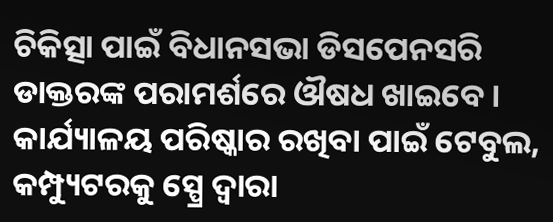ଚିକିତ୍ସା ପାଇଁ ବିଧାନସଭା ଡିସପେନସରି ଡାକ୍ତରଙ୍କ ପରାମର୍ଶରେ ଔଷଧ ଖାଇବେ । କାର୍ଯ୍ୟାଳୟ ପରିଷ୍କାର ରଖିବା ପାଇଁ ଟେବୁଲ, କମ୍ପ୍ୟୁଟରକୁ ସ୍ପ୍ରେ ଦ୍ୱାରା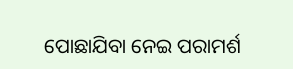ପୋଛାଯିବା ନେଇ ପରାମର୍ଶ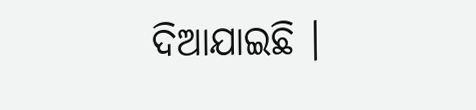ଦିଆଯାଇଛି ।